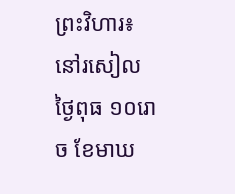ព្រះវិហារ៖នៅរសៀលថ្ងៃពុធ ១០រោច ខែមាឃ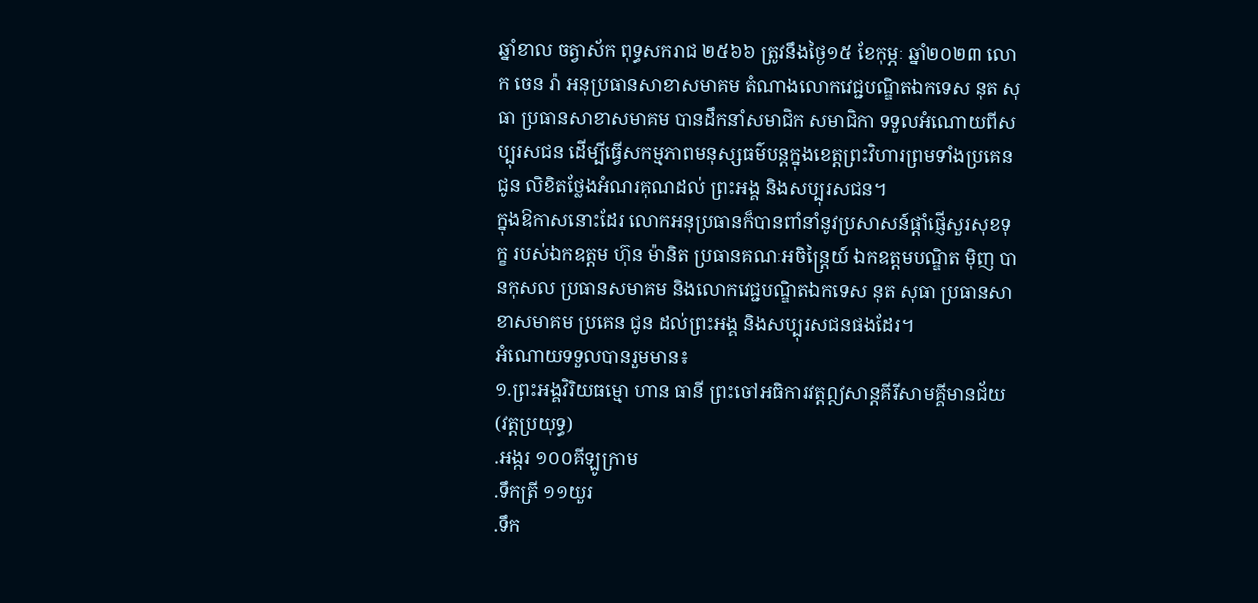ឆ្នាំខាល ចត្វាស័ក ពុទ្ធសករាជ ២៥៦៦ ត្រូវនឹងថ្ងៃ១៥ ខែកុម្ភៈ ឆ្នាំ២០២៣ លោក ចេន រ៉ា អនុប្រធានសាខាសមាគម តំណាងលោកវេជ្ជបណ្ឌិតឯកទេស នុត សុធា ប្រធានសាខាសមាគម បានដឹកនាំសមាជិក សមាជិកា ទទួលអំណោយពីសប្បុរសជន ដើម្បីធ្វើសកម្មភាពមនុស្សធម៌បន្តក្នុងខេត្តព្រះវិហារព្រមទាំងប្រគេន ជូន លិខិតថ្លែងអំណរគុណដល់ ព្រះអង្គ និងសប្បុរសជន។
ក្នុងឱកាសនោះដែរ លោកអនុប្រធានក៏បានពាំនាំនូវប្រសាសន៍ផ្តាំផ្ញើសួរសុខទុក្ខ របស់ឯកឧត្តម ហ៊ុន ម៉ានិត ប្រធានគណៈអចិន្ត្រៃយ៍ ឯកឧត្ដមបណ្ឌិត ម៉ិញ បានកុសល ប្រធានសមាគម និងលោកវេជ្ជបណ្ឌិតឯកទេស នុត សុធា ប្រធានសាខាសមាគម ប្រគេន ជូន ដល់ព្រះអង្គ និងសប្បុរសជនផងដែរ។
អំណោយទទួលបានរួមមាន៖
១.ព្រះអង្គវិរិយធម្មោ ហាន ធានី ព្រះចៅអធិការវត្តឦសាន្តគីរីសាមគ្គីមានជ័យ (វត្តប្រយុទ្ធ)
.អង្ករ ១០០គីឡូក្រាម
.ទឹកត្រី ១១យួរ
.ទឹក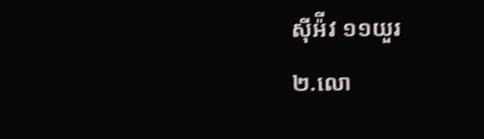ស៊ីអ៉ីវ ១១យួរ
២.លោ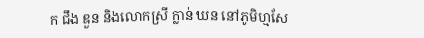ក ជឹង ឌួន និងលោកស្រី ក្លាន់ ឃន នៅភូមិហ្មសែ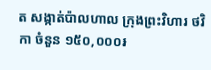ត សង្កាត់ប៉ាលហាល ក្រុងព្រះវិហារ ថវិកា ចំនួន ១៥០,០០០៛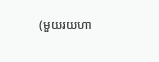(មួយរយហា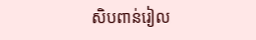សិបពាន់រៀល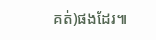គត់)ផងដែរ៕